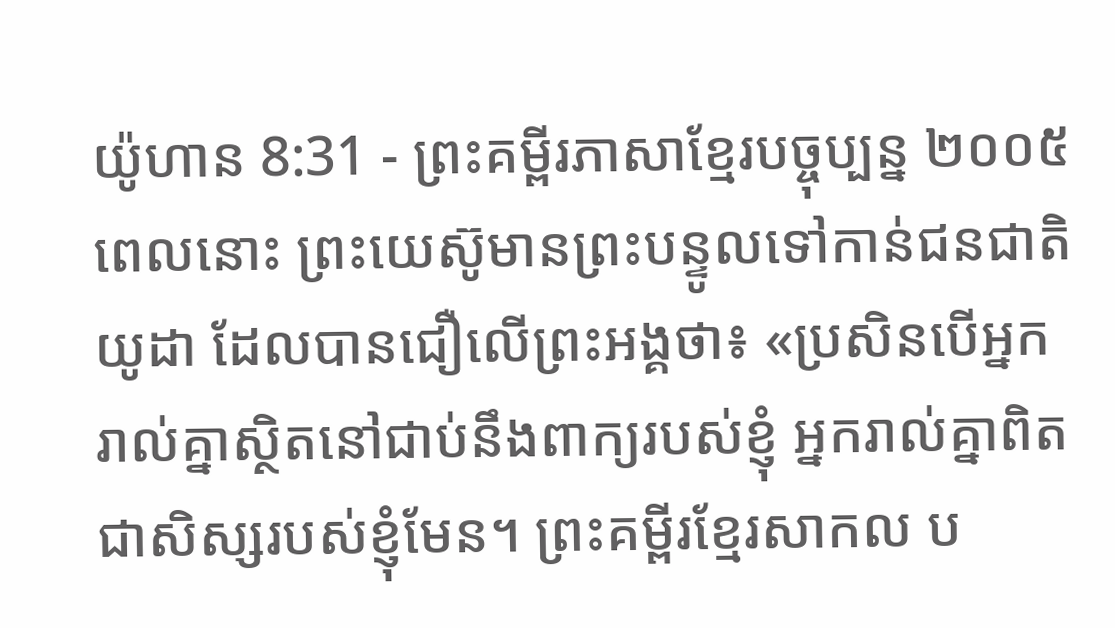យ៉ូហាន 8:31 - ព្រះគម្ពីរភាសាខ្មែរបច្ចុប្បន្ន ២០០៥ ពេលនោះ ព្រះយេស៊ូមានព្រះបន្ទូលទៅកាន់ជនជាតិយូដា ដែលបានជឿលើព្រះអង្គថា៖ «ប្រសិនបើអ្នករាល់គ្នាស្ថិតនៅជាប់នឹងពាក្យរបស់ខ្ញុំ អ្នករាល់គ្នាពិតជាសិស្សរបស់ខ្ញុំមែន។ ព្រះគម្ពីរខ្មែរសាកល ប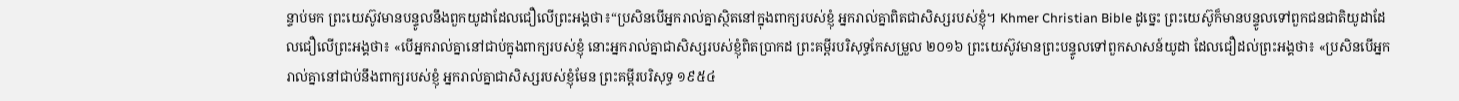ន្ទាប់មក ព្រះយេស៊ូវមានបន្ទូលនឹងពួកយូដាដែលជឿលើព្រះអង្គថា៖“ប្រសិនបើអ្នករាល់គ្នាស្ថិតនៅក្នុងពាក្យរបស់ខ្ញុំ អ្នករាល់គ្នាពិតជាសិស្សរបស់ខ្ញុំ។ Khmer Christian Bible ដូច្នេះ ព្រះយេស៊ូក៏មានបន្ទូលទៅពួកជនជាតិយូដាដែលជឿលើព្រះអង្គថា៖ «បើអ្នករាល់គ្នានៅជាប់ក្នុងពាក្យរបស់ខ្ញុំ នោះអ្នករាល់គ្នាជាសិស្សរបស់ខ្ញុំពិតប្រាកដ ព្រះគម្ពីរបរិសុទ្ធកែសម្រួល ២០១៦ ព្រះយេស៊ូវមានព្រះបន្ទូលទៅពួកសាសន៍យូដា ដែលជឿដល់ព្រះអង្គថា៖ «ប្រសិនបើអ្នករាល់គ្នានៅជាប់នឹងពាក្យរបស់ខ្ញុំ អ្នករាល់គ្នាជាសិស្សរបស់ខ្ញុំមែន ព្រះគម្ពីរបរិសុទ្ធ ១៩៥៤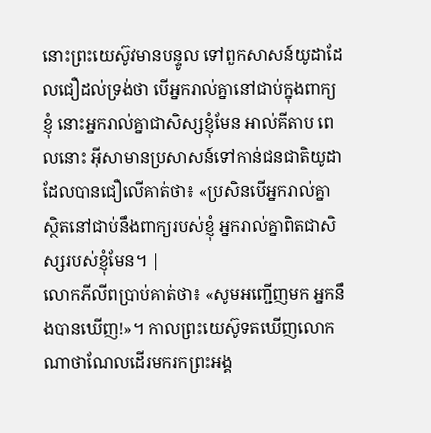នោះព្រះយេស៊ូវមានបន្ទូល ទៅពួកសាសន៍យូដាដែលជឿដល់ទ្រង់ថា បើអ្នករាល់គ្នានៅជាប់ក្នុងពាក្យខ្ញុំ នោះអ្នករាល់គ្នាជាសិស្សខ្ញុំមែន អាល់គីតាប ពេលនោះ អ៊ីសាមានប្រសាសន៍ទៅកាន់ជនជាតិយូដា ដែលបានជឿលើគាត់ថា៖ «ប្រសិនបើអ្នករាល់គ្នាស្ថិតនៅជាប់នឹងពាក្យរបស់ខ្ញុំ អ្នករាល់គ្នាពិតជាសិស្សរបស់ខ្ញុំមែន។ |
លោកភីលីពប្រាប់គាត់ថា៖ «សូមអញ្ជើញមក អ្នកនឹងបានឃើញ!»។ កាលព្រះយេស៊ូទតឃើញលោកណាថាណែលដើរមករកព្រះអង្គ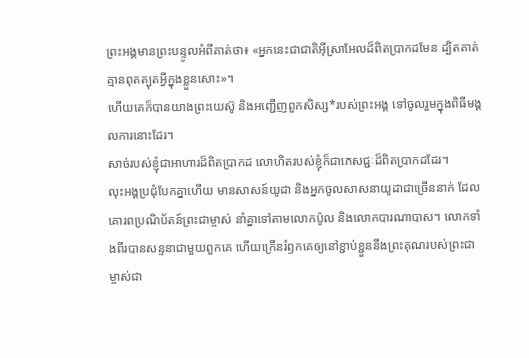ព្រះអង្គមានព្រះបន្ទូលអំពីគាត់ថា៖ «អ្នកនេះជាជាតិអ៊ីស្រាអែលដ៏ពិតប្រាកដមែន ដ្បិតគាត់គ្មានពុតត្បុតអ្វីក្នុងខ្លួនសោះ»។
ហើយគេក៏បានយាងព្រះយេស៊ូ និងអញ្ជើញពួកសិស្ស*របស់ព្រះអង្គ ទៅចូលរួមក្នុងពិធីមង្គលការនោះដែរ។
សាច់របស់ខ្ញុំជាអាហារដ៏ពិតប្រាកដ លោហិតរបស់ខ្ញុំក៏ជាភេសជ្ជៈដ៏ពិតប្រាកដដែរ។
លុះអង្គប្រជុំបែកគ្នាហើយ មានសាសន៍យូដា និងអ្នកចូលសាសនាយូដាជាច្រើននាក់ ដែលគោរពប្រណិប័តន៍ព្រះជាម្ចាស់ នាំគ្នាទៅតាមលោកប៉ូល និងលោកបារណាបាស។ លោកទាំងពីរបានសន្ទនាជាមួយពួកគេ ហើយក្រើនរំឭកគេឲ្យនៅខ្ជាប់ខ្ជួននឹងព្រះគុណរបស់ព្រះជាម្ចាស់ជា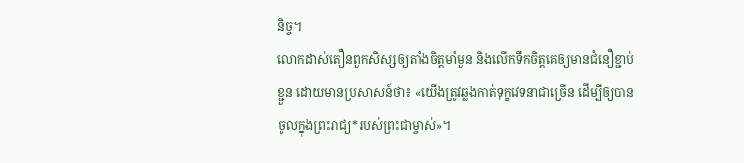និច្ច។
លោកដាស់តឿនពួកសិស្សឲ្យតាំងចិត្តមាំមួន និងលើកទឹកចិត្តគេឲ្យមានជំនឿខ្ជាប់ខ្ជួន ដោយមានប្រសាសន៍ថា៖ «យើងត្រូវឆ្លងកាត់ទុក្ខវេទនាជាច្រើន ដើម្បីឲ្យបានចូលក្នុងព្រះរាជ្យ*របស់ព្រះជាម្ចាស់»។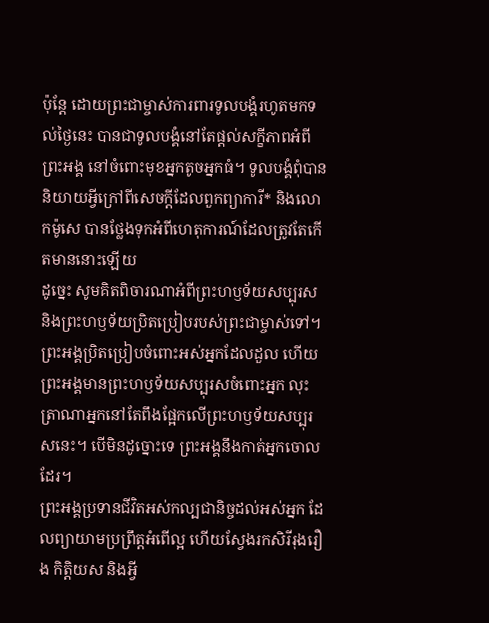ប៉ុន្តែ ដោយព្រះជាម្ចាស់ការពារទូលបង្គំរហូតមកទល់ថ្ងៃនេះ បានជាទូលបង្គំនៅតែផ្ដល់សក្ខីភាពអំពីព្រះអង្គ នៅចំពោះមុខអ្នកតូចអ្នកធំ។ ទូលបង្គំពុំបាននិយាយអ្វីក្រៅពីសេចក្ដីដែលពួកព្យាការី* និងលោកម៉ូសេ បានថ្លែងទុកអំពីហេតុការណ៍ដែលត្រូវតែកើតមាននោះឡើយ
ដូច្នេះ សូមគិតពិចារណាអំពីព្រះហឫទ័យសប្បុរស និងព្រះហឫទ័យប្រិតប្រៀបរបស់ព្រះជាម្ចាស់ទៅ។ ព្រះអង្គប្រិតប្រៀបចំពោះអស់អ្នកដែលដួល ហើយព្រះអង្គមានព្រះហឫទ័យសប្បុរសចំពោះអ្នក លុះត្រាណាអ្នកនៅតែពឹងផ្អែកលើព្រះហឫទ័យសប្បុរសនេះ។ បើមិនដូច្នោះទេ ព្រះអង្គនឹងកាត់អ្នកចោលដែរ។
ព្រះអង្គប្រទានជីវិតអស់កល្បជានិច្ចដល់អស់អ្នក ដែលព្យាយាមប្រព្រឹត្តអំពើល្អ ហើយស្វែងរកសិរីរុងរឿង កិត្តិយស និងអ្វី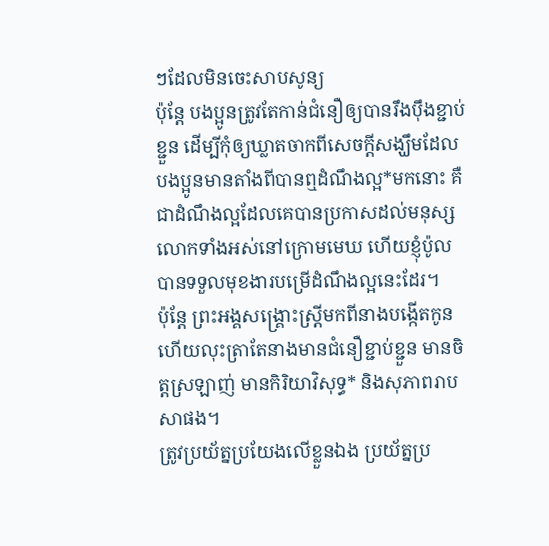ៗដែលមិនចេះសាបសូន្យ
ប៉ុន្តែ បងប្អូនត្រូវតែកាន់ជំនឿឲ្យបានរឹងប៉ឹងខ្ជាប់ខ្ជួន ដើម្បីកុំឲ្យឃ្លាតចាកពីសេចក្ដីសង្ឃឹមដែលបងប្អូនមានតាំងពីបានឮដំណឹងល្អ*មកនោះ គឺជាដំណឹងល្អដែលគេបានប្រកាសដល់មនុស្សលោកទាំងអស់នៅក្រោមមេឃ ហើយខ្ញុំប៉ូល បានទទួលមុខងារបម្រើដំណឹងល្អនេះដែរ។
ប៉ុន្តែ ព្រះអង្គសង្គ្រោះស្ត្រីមកពីនាងបង្កើតកូន ហើយលុះត្រាតែនាងមានជំនឿខ្ជាប់ខ្ជួន មានចិត្តស្រឡាញ់ មានកិរិយាវិសុទ្ធ* និងសុភាពរាបសាផង។
ត្រូវប្រយ័ត្នប្រយែងលើខ្លួនឯង ប្រយ័ត្នប្រ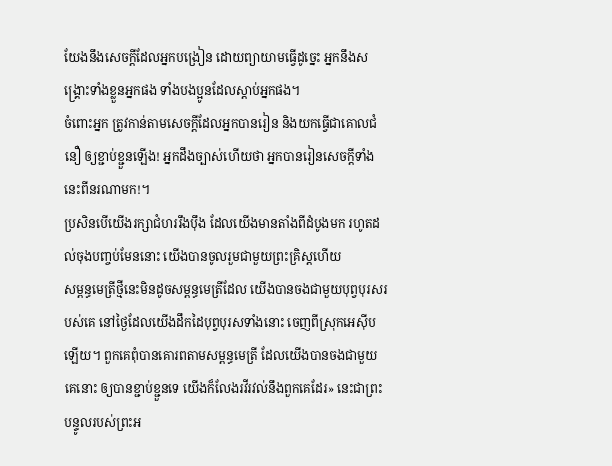យែងនឹងសេចក្ដីដែលអ្នកបង្រៀន ដោយព្យាយាមធ្វើដូច្នេះ អ្នកនឹងសង្គ្រោះទាំងខ្លួនអ្នកផង ទាំងបងប្អូនដែលស្ដាប់អ្នកផង។
ចំពោះអ្នក ត្រូវកាន់តាមសេចក្ដីដែលអ្នកបានរៀន និងយកធ្វើជាគោលជំនឿ ឲ្យខ្ជាប់ខ្ជួនឡើង! អ្នកដឹងច្បាស់ហើយថា អ្នកបានរៀនសេចក្ដីទាំងនេះពីនរណាមក!។
ប្រសិនបើយើងរក្សាជំហររឹងប៉ឹង ដែលយើងមានតាំងពីដំបូងមក រហូតដល់ចុងបញ្ចប់មែននោះ យើងបានចូលរួមជាមួយព្រះគ្រិស្តហើយ
សម្ពន្ធមេត្រីថ្មីនេះមិនដូចសម្ពន្ធមេត្រីដែល យើងបានចងជាមួយបុព្វបុរសរបស់គេ នៅថ្ងៃដែលយើងដឹកដៃបុព្វបុរសទាំងនោះ ចេញពីស្រុកអេស៊ីបឡើយ។ ពួកគេពុំបានគោរពតាមសម្ពន្ធមេត្រី ដែលយើងបានចងជាមួយគេនោះ ឲ្យបានខ្ជាប់ខ្ជួនទេ យើងក៏លែងរវីរវល់នឹងពួកគេដែរ» នេះជាព្រះបន្ទូលរបស់ព្រះអ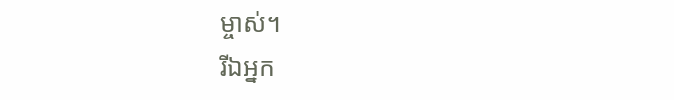ម្ចាស់។
រីឯអ្នក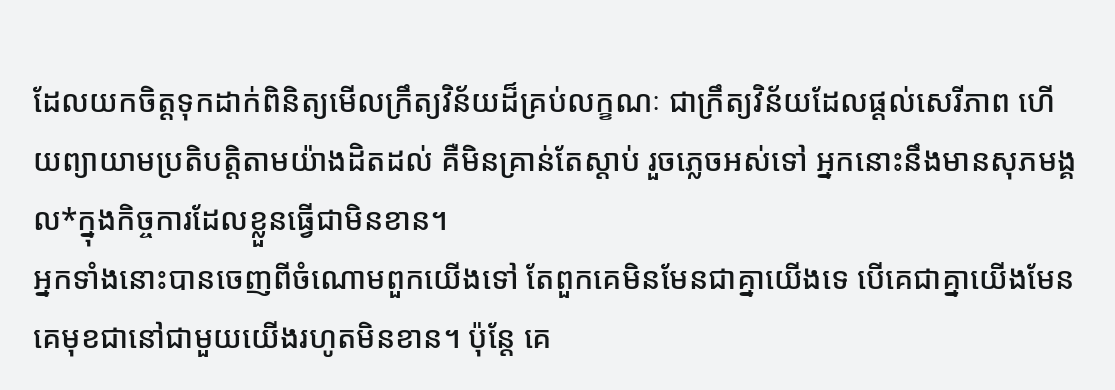ដែលយកចិត្តទុកដាក់ពិនិត្យមើលក្រឹត្យវិន័យដ៏គ្រប់លក្ខណៈ ជាក្រឹត្យវិន័យដែលផ្ដល់សេរីភាព ហើយព្យាយាមប្រតិបត្តិតាមយ៉ាងដិតដល់ គឺមិនគ្រាន់តែស្ដាប់ រួចភ្លេចអស់ទៅ អ្នកនោះនឹងមានសុភមង្គល*ក្នុងកិច្ចការដែលខ្លួនធ្វើជាមិនខាន។
អ្នកទាំងនោះបានចេញពីចំណោមពួកយើងទៅ តែពួកគេមិនមែនជាគ្នាយើងទេ បើគេជាគ្នាយើងមែន គេមុខជានៅជាមួយយើងរហូតមិនខាន។ ប៉ុន្តែ គេ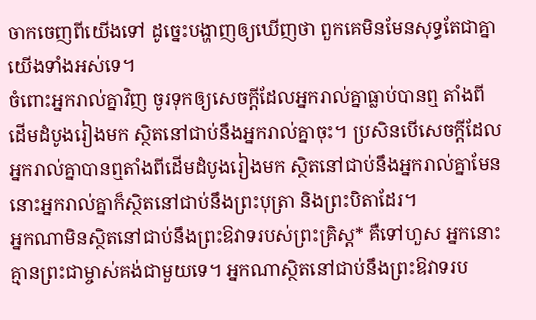ចាកចេញពីយើងទៅ ដូច្នេះបង្ហាញឲ្យឃើញថា ពួកគេមិនមែនសុទ្ធតែជាគ្នាយើងទាំងអស់ទេ។
ចំពោះអ្នករាល់គ្នាវិញ ចូរទុកឲ្យសេចក្ដីដែលអ្នករាល់គ្នាធ្លាប់បានឮ តាំងពីដើមដំបូងរៀងមក ស្ថិតនៅជាប់នឹងអ្នករាល់គ្នាចុះ។ ប្រសិនបើសេចក្ដីដែលអ្នករាល់គ្នាបានឮតាំងពីដើមដំបូងរៀងមក ស្ថិតនៅជាប់នឹងអ្នករាល់គ្នាមែន នោះអ្នករាល់គ្នាក៏ស្ថិតនៅជាប់នឹងព្រះបុត្រា និងព្រះបិតាដែរ។
អ្នកណាមិនស្ថិតនៅជាប់នឹងព្រះឱវាទរបស់ព្រះគ្រិស្ត* គឺទៅហួស អ្នកនោះគ្មានព្រះជាម្ចាស់គង់ជាមួយទេ។ អ្នកណាស្ថិតនៅជាប់នឹងព្រះឱវាទរប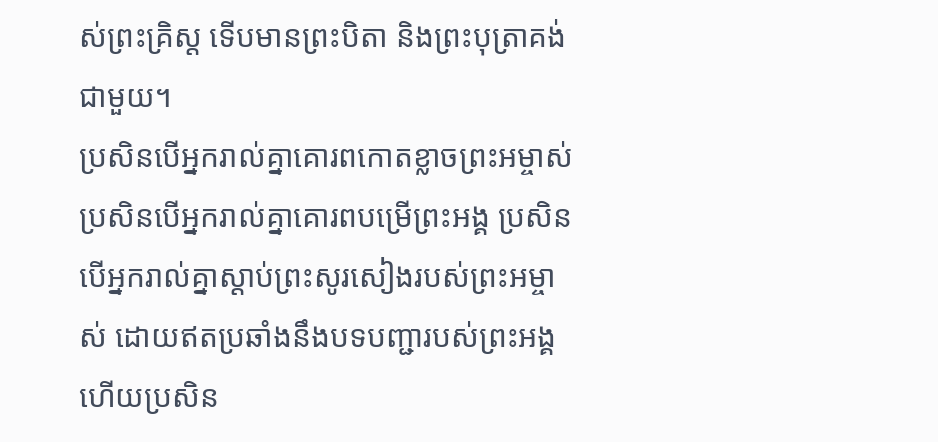ស់ព្រះគ្រិស្ត ទើបមានព្រះបិតា និងព្រះបុត្រាគង់ជាមួយ។
ប្រសិនបើអ្នករាល់គ្នាគោរពកោតខ្លាចព្រះអម្ចាស់ ប្រសិនបើអ្នករាល់គ្នាគោរពបម្រើព្រះអង្គ ប្រសិនបើអ្នករាល់គ្នាស្ដាប់ព្រះសូរសៀងរបស់ព្រះអម្ចាស់ ដោយឥតប្រឆាំងនឹងបទបញ្ជារបស់ព្រះអង្គ ហើយប្រសិន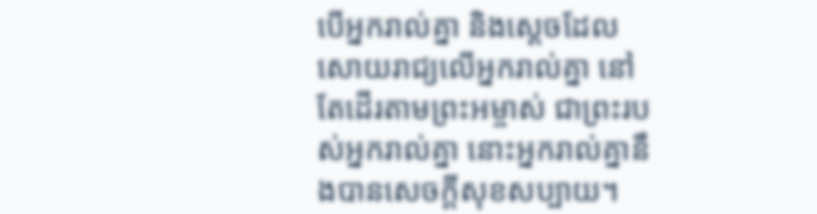បើអ្នករាល់គ្នា និងស្ដេចដែលសោយរាជ្យលើអ្នករាល់គ្នា នៅតែដើរតាមព្រះអម្ចាស់ ជាព្រះរបស់អ្នករាល់គ្នា នោះអ្នករាល់គ្នានឹងបានសេចក្ដីសុខសប្បាយ។